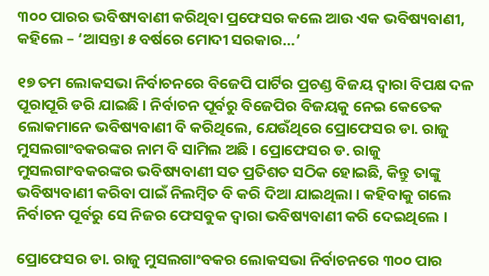୩୦୦ ପାରର ଭବିଷ୍ୟବାଣୀ କରିଥିବା ପ୍ରଫେସର କଲେ ଆଉ ଏକ ଭବିଷ୍ୟବାଣୀ, କହିଲେ – ‘ଆସନ୍ତା ୫ ବର୍ଷରେ ମୋଦୀ ସରକାର…’

୧୭ ତମ ଲୋକସଭା ନିର୍ବାଚନରେ ବିଜେପି ପାର୍ଟିର ପ୍ରଚଣ୍ଡ ବିଜୟ ଦ୍ଵାରା ବିପକ୍ଷ ଦଳ ପୂରାପୂରି ଡରି ଯାଇଛି । ନିର୍ବାଚନ ପୂର୍ବରୁ ବିଜେପିର ବିଜୟକୁ ନେଇ କେତେକ ଲୋକମାନେ ଭବିଷ୍ୟବାଣୀ ବି କରିଥିଲେ, ଯେଉଁଥିରେ ପ୍ରୋଫେସର ଡା. ରାଜୁ ମୁସଲଗାଂବକରଙ୍କର ନାମ ବି ସାମିଲ ଅଛି । ପ୍ରୋଫେସର ଡ. ରାଜୁ ମୁସଲଗାଂବକରଙ୍କର ଭବିଷ୍ୟବାଣୀ ସତ ପ୍ରତିଶତ ସଠିକ ହୋଇଛି, କିନ୍ତୁ ତାଙ୍କୁ ଭବିଷ୍ୟବାଣୀ କରିବା ପାଇଁ ନିଲମ୍ବିତ ବି କରି ଦିଆ ଯାଇଥିଲା । କହିବାକୁ ଗଲେ ନିର୍ବାଚନ ପୂର୍ବରୁ ସେ ନିଜର ଫେସବୁକ ଦ୍ଵାରା ଭବିଷ୍ୟବାଣୀ କରି ଦେଇଥିଲେ ।

ପ୍ରୋଫେସର ଡା. ରାଜୁ ମୁସଲଗାଂବକର ଲୋକସଭା ନିର୍ବାଚନରେ ୩୦୦ ପାର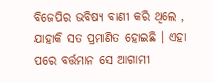ବିଜେପିର ଭବିଷ୍ୟ ବାଣୀ କରି ଥିଲେ , ଯାହାକି ସତ ପ୍ରମାଣିତ ହୋଇଛି । ଏହା ପରେ ବର୍ତ୍ତମାନ ସେ ଆଗାମୀ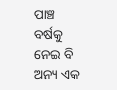ପାଞ୍ଚ ବର୍ଷକୁ ନେଇ ବି ଅନ୍ୟ ଏକ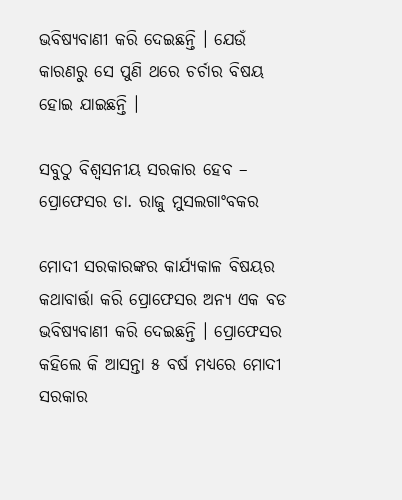ଭବିଷ୍ୟବାଣୀ କରି ଦେଇଛନ୍ତି । ଯେଉଁ କାରଣରୁ ସେ ପୁଣି ଥରେ ଚର୍ଚାର ବିଷୟ ହୋଇ ଯାଇଛନ୍ତି ।

ସବୁଠୁ ବିଶ୍ୱସନୀୟ ସରକାର ହେବ – ପ୍ରୋଫେସର ଡା. ରାଜୁ ମୁସଲଗାଂବକର

ମୋଦୀ ସରକାରଙ୍କର କାର୍ଯ୍ୟକାଳ ବିଷୟର କଥାବାର୍ତ୍ତା କରି ପ୍ରୋଫେସର ଅନ୍ୟ ଏକ ବଡ ଭବିଷ୍ୟବାଣୀ କରି ଦେଇଛନ୍ତି । ପ୍ରୋଫେସର କହିଲେ କି ଆସନ୍ତା ୫ ବର୍ଷ ମଧ୍ୟରେ ମୋଦୀ ସରକାର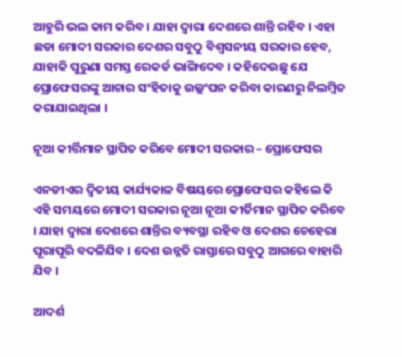ଆହୁରି ଭଲ କାମ କରିବ । ଯାହା ଦ୍ଵାରା ଦେଶରେ ଶାନ୍ତି ରହିବ । ଏହା ଛଡା ମୋଦୀ ସରକାର ଦେଶର ସବୁଠୁ ବିଶ୍ଵସନୀୟ ସରକାର ହେବ, ଯାହାକି ପୁରୁଣା ସମସ୍ତ ରେକର୍ଡ ଭାଙ୍ଗିଦେବ । କହିଦେଉଛୁ ଯେ ପ୍ରୋଫେସରଙ୍କୁ ଆଚାର ସଂହିତାକୁ ଉଲ୍ଲଂଘନ କରିବା କାରଣରୁ ନିଲମ୍ବିତ କରାଯାଇଥିଲା ।

ନୂଆ କୀର୍ତ୍ତିମାନ ସ୍ଥାପିତ କରିବେ ମୋଦୀ ସରକାର – ପ୍ରୋଫେସର

ଏନଡୀଏର ଦ୍ଵିତୀୟ କାର୍ଯ୍ୟକାଳ ବିଷୟରେ ପ୍ରୋଫେସର କହିଲେ କି ଏହି ସମୟରେ ମୋଦୀ ସରକାର ନୂଆ ନୂଆ କୀର୍ତିମାନ ସ୍ଥାପିତ କରିବେ । ଯାହା ଦ୍ଵାରା ଦେଶରେ ଶାନ୍ତିର ବ୍ୟବସ୍ଥା ରହିବ ଓ ଦେଶର ଚେହେରା ପୂରାପୂରି ବଦଳିଯିବ । ଦେଶ ଉନ୍ନତି ରାସ୍ତାରେ ସବୁଠୁ ଆଗରେ ବାହାରି ଯିବ ।

ଆଦର୍ଶ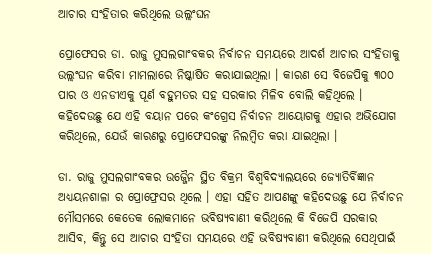ଆଚାର ସଂହିତାର କରିଥିଲେ ଉଲ୍ଲଂଘନ

ପ୍ରୋଫେସର ଡା. ରାଜୁ ମୁସଲଗାଂବକର ନିର୍ବାଚନ ସମୟରେ ଆଦର୍ଶ ଆଚାର ସଂହିତାକୁ ଉଲ୍ଲଂଘନ କରିବା ମାମଲାରେ ନିଷ୍କାଷିତ କରାଯାଇଥିଲା । କାରଣ ସେ ବିଜେପିକୁ ୩୦୦ ପାର ଓ ଏନଡୀଏକୁ ପୂର୍ଣ ବହୁମତର ସହ ସରକାର ମିଳିବ ବୋଲି କହିଥିଲେ । କହିଦେଉଛୁ ଯେ ଏହି ବୟାନ ପରେ କଂଗ୍ରେସ ନିର୍ବାଚନ ଆୟୋଗକୁ ଏହାର ଅଭିଯୋଗ କରିଥିଲେ, ଯେଉଁ କାରଣରୁ ପ୍ରୋଫେସରଙ୍କୁ ନିଲମ୍ବିତ କରା ଯାଇଥିଲା ।

ଡା. ରାଜୁ ମୁସଲଗାଂବକର ଉଜ୍ଜୈନ ସ୍ଥିତ ବିକ୍ରମ ବିଶ୍ୱବିଦ୍ୟାଲୟରେ ଜ୍ୟୋତିର୍ବିଜ୍ଞାନ ଅଧ୍ୟୟନଶାଳା ର ପ୍ରୋଫ୍ରେସର ଥିଲେ । ଏହା ସହିତ ଆପଣଙ୍କୁ କହିଦେଉଛୁ ଯେ ନିର୍ବାଚନ ମୌସମରେ କେତେକ ଲୋକମାନେ ଭବିଷ୍ୟବାଣୀ କରିଥିଲେ କି ବିଜେପି ସରକାର ଆସିବ, କିନ୍ତୁ ସେ ଆଚାର ସଂହିତା ସମୟରେ ଏହି ଭବିଷ୍ୟବାଣୀ କରିଥିଲେ ସେଥିପାଇଁ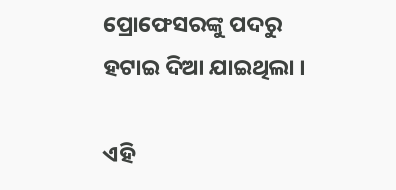ପ୍ରୋଫେସରଙ୍କୁ ପଦରୁ ହଟାଇ ଦିଆ ଯାଇଥିଲା ।

ଏହି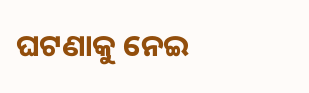ଘଟଣାକୁ ନେଇ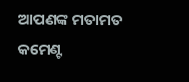ଆପଣଙ୍କ ମତାମତ କମେଣ୍ଟ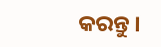କରନ୍ତୁ ।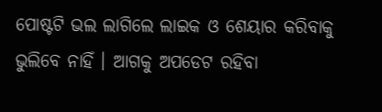ପୋଷ୍ଟଟି ଭଲ ଲାଗିଲେ ଲାଇକ ଓ ଶେୟାର କରିବାକୁ ଭୁଲିବେ ନାହିଁ । ଆଗକୁ ଅପଡେଟ ରହିବା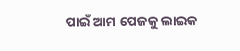ପାଇଁ ଆମ ପେଜକୁ ଲାଇକ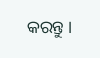କରନ୍ତୁ ।